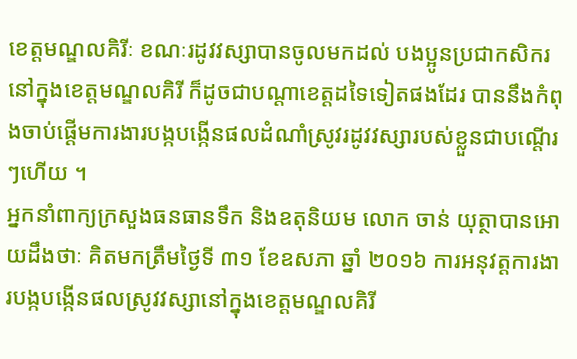ខេត្តមណ្ឌលគិរីៈ ខណៈរដូវវស្សាបានចូលមកដល់ បងប្អូនប្រជាកសិករនៅក្នុងខេត្តមណ្ឌលគិរី ក៏ដូចជាបណ្តាខេត្តដទៃទៀតផងដែរ បាននឹងកំពុងចាប់ផ្តើមការងារបង្កបង្កើនផលដំណាំស្រូវរដូវវស្សារបស់ខ្លួនជាបណ្តើរៗហើយ ។
អ្នកនាំពាក្យក្រសួងធនធានទឹក និងឧតុនិយម លោក ចាន់ យុត្ថាបានអោយដឹងថាៈ គិតមកត្រឹមថ្ងៃទី ៣១ ខែឧសភា ឆ្នាំ ២០១៦ ការអនុវត្តការងារបង្កបង្កើនផលស្រូវវស្សានៅក្នុងខេត្តមណ្ឌលគិរី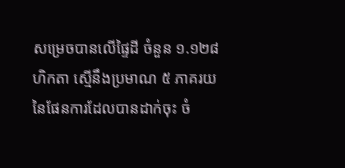សម្រេចបានលើផ្ទៃដី ចំនួន ១.១២៨ ហិកតា ស្មើនឹងប្រមាណ ៥ ភាគរយ នៃផែនការដែលបានដាក់ចុះ ចំ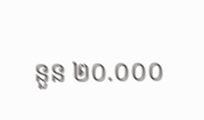នួន ២០.០០០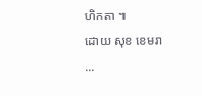ហិកតា ៕
ដោយ សុខ ខេមរា
...